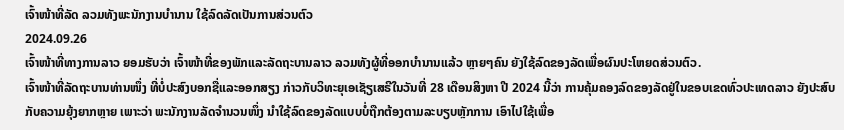ເຈົ້າໜ້າທີ່ລັດ ລວມທັງພະນັກງານບຳນານ ໃຊ້ລົດລັດເປັນການສ່ວນຕົວ
2024.09.26
ເຈົ້າໜ້າທີ່ທາງການລາວ ຍອມຮັບວ່າ ເຈົ້າໜ້າທີ່ຂອງພັກແລະລັດຖະບານລາວ ລວມທັງຜູ້ທີ່ອອກບຳນານແລ້ວ ຫຼາຍໆຄົນ ຍັງໃຊ້ລົດຂອງລັດເພື່ອຜົນປະໂຫຍດສ່ວນຕົວ.
ເຈົ້າໜ້າທີ່ລັດຖະບານທ່ານໜຶ່ງ ທີ່ບໍ່ປະສົງບອກຊື່ແລະອອກສຽງ ກ່າວກັບວິທະຍຸເອເຊັຽເສຣີໃນວັນທີ່ 28 ເດືອນສິງຫາ ປີ 2024 ນີ້ວ່າ ການຄຸ້ມຄອງລົດຂອງລັດຢູ່ໃນຂອບເຂດທົ່ວປະເທດລາວ ຍັງປະສົບກັບຄວາມຍຸ້ງຍາກຫຼາຍ ເພາະວ່າ ພະນັກງານລັດຈຳນວນໜຶ່ງ ນຳໃຊ້ລົດຂອງລັດແບບບໍ່ຖືກຕ້ອງຕາມລະບຽບຫຼັກການ ເອົາໄປໃຊ້ເພື່ອ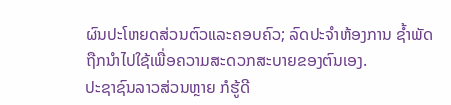ຜົນປະໂຫຍດສ່ວນຕົວແລະຄອບຄົວ; ລົດປະຈຳຫ້ອງການ ຊໍ້າພັດຖືກນຳໄປໃຊ້ເພື່ອຄວາມສະດວກສະບາຍຂອງຕົນເອງ.
ປະຊາຊົນລາວສ່ວນຫຼາຍ ກໍຮູ້ດີ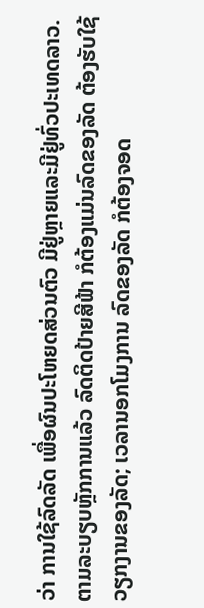ວ່າ ການໃຊ້ລົດລັດ ເພື່ອຜົນປະໂຫຍດສ່ວນຕົວ ມີຢູ່ຫຼາຍແລະມີຢູ່ທົ່ວປະເທດລາວ. ຕາມລະບຽບຫຼັກການແລ້ວ ລົດຕິດປ້າຍສີຟ້າ ກໍຕ້ອງແມ່ນລົດຂອງລັດ ຕ້ອງຮັບໃຊ້ວຽກງານຂອງລັດ; ເວລານອກໂມງການ ລົດຂອງລັດ ກໍຕ້ອງຈອດ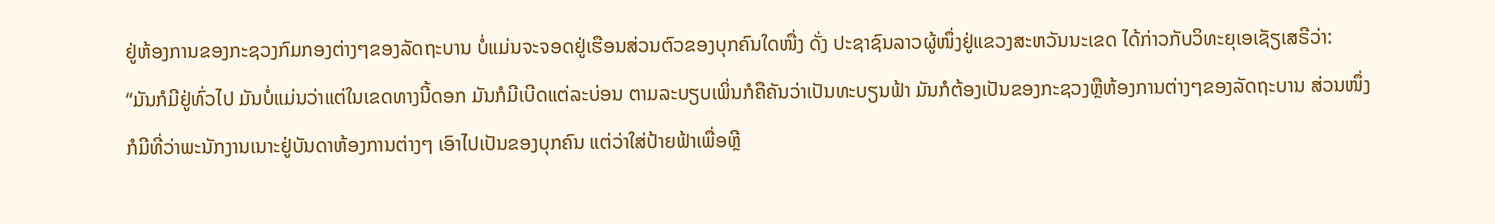ຢູ່ຫ້ອງການຂອງກະຊວງກົມກອງຕ່າງໆຂອງລັດຖະບານ ບໍ່ແມ່ນຈະຈອດຢູ່ເຮືອນສ່ວນຕົວຂອງບຸກຄົນໃດໜື່ງ ດັ່ງ ປະຊາຊົນລາວຜູ້ໜຶ່ງຢູ່ແຂວງສະຫວັນນະເຂດ ໄດ້ກ່າວກັບວິທະຍຸເອເຊັຽເສຣີວ່າ:
“ມັນກໍມີຢູ່ທົ່ວໄປ ມັນບໍ່ແມ່ນວ່າແຕ່ໃນເຂດທາງນີ້ດອກ ມັນກໍມີເບີດແຕ່ລະບ່ອນ ຕາມລະບຽບເພິ່ນກໍຄືຄັນວ່າເປັນທະບຽນຟ້າ ມັນກໍຕ້ອງເປັນຂອງກະຊວງຫຼືຫ້ອງການຕ່າງໆຂອງລັດຖະບານ ສ່ວນໜຶ່ງ ກໍມີທີ່ວ່າພະນັກງານເນາະຢູ່ບັນດາຫ້ອງການຕ່າງໆ ເອົາໄປເປັນຂອງບຸກຄົນ ແຕ່ວ່າໃສ່ປ້າຍຟ້າເພື່ອຫຼີ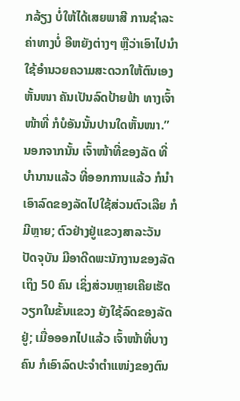ກລ້ຽງ ບໍ່ໃຫ້ໄດ້ເສຍພາສີ ການຊຳລະຄ່າທາງບໍ່ ອີຫຍັງຕ່າງໆ ຫຼືວ່າເອົາໄປນຳໃຊ້ອຳນວຍຄວາມສະດວກໃຫ້ຕົນເອງຫັ້ນໜາ ຄັນເປັນລົດປ້າຍຟ້າ ທາງເຈົ້າໜ້າທີ່ ກໍບໍອັນນັ້ນປານໃດຫັ້ນໜາ.”
ນອກຈາກນັ້ນ ເຈົ້າໜ້າທີ່ຂອງລັດ ທີ່ບຳນານແລ້ວ ທີ່ອອກການແລ້ວ ກໍນຳເອົາລົດຂອງລັດໄປໃຊ້ສ່ວນຕົວເລີຍ ກໍມີຫຼາຍ; ຕົວຢ່າງຢູ່ແຂວງສາລະວັນ ປັດຈຸບັນ ມີອາດີດພະນັກງານຂອງລັດເຖິງ 50 ຄົນ ເຊິ່ງສ່ວນຫຼາຍເຄີຍເຮັດວຽກໃນຂັ້ນແຂວງ ຍັງໃຊ້ລົດຂອງລັດຢູ່; ເມື່ອອອກໄປແລ້ວ ເຈົ້າໜ້າທີ່ບາງຄົນ ກໍເອົາລົດປະຈຳຕຳແໜ່ງຂອງຕົນ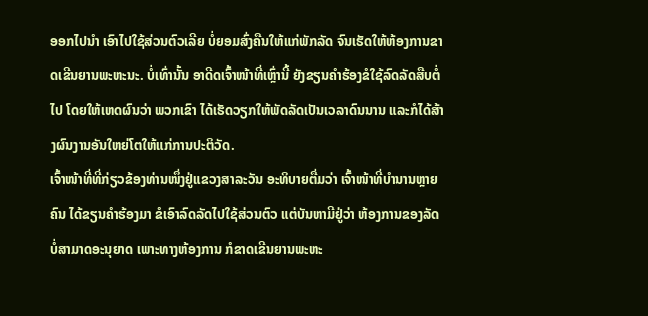ອອກໄປນຳ ເອົາໄປໃຊ້ສ່ວນຕົວເລີຍ ບໍ່ຍອມສົ່ງຄືນໃຫ້ແກ່ພັກລັດ ຈົນເຮັດໃຫ້ຫ້ອງການຂາດເຂີນຍານພະຫະນະ. ບໍ່ເທົ່ານັ້ນ ອາດີດເຈົ້າໜ້າທີ່ເຫຼົ່ານີ້ ຍັງຂຽນຄຳຮ້ອງຂໍໃຊ້ລົດລັດສືບຕໍ່ໄປ ໂດຍໃຫ້ເຫດຜົນວ່າ ພວກເຂົາ ໄດ້ເຮັດວຽກໃຫ້ພັດລັດເປັນເວລາດົນນານ ແລະກໍໄດ້ສ້າງຜົນງານອັນໃຫຍ່ໂຕໃຫ້ແກ່ການປະຕິວັດ.
ເຈົ້າໜ້າທີ່ທີ່ກ່ຽວຂ້ອງທ່ານໜຶ່ງຢູ່ແຂວງສາລະວັນ ອະທິບາຍຕື່ມວ່າ ເຈົ້າໜ້າທີ່ບຳນານຫຼາຍຄົນ ໄດ້ຂຽນຄຳຮ້ອງມາ ຂໍເອົາລົດລັດໄປໃຊ້ສ່ວນຕົວ ແຕ່ບັນຫາມີຢູ່ວ່າ ຫ້ອງການຂອງລັດ ບໍ່ສາມາດອະນຸຍາດ ເພາະທາງຫ້ອງການ ກໍຂາດເຂີນຍານພະຫະ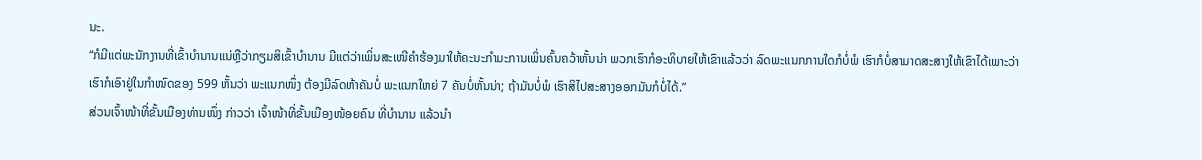ນະ.
“ກໍມີແຕ່ພະນັກງານທີ່ເຂົ້າບຳນານແນ່ຫຼືວ່າກຽມສິເຂົ້າບຳນານ ມີແຕ່ວ່າເພິ່ນສະເໜີຄຳຮ້ອງມາໃຫ້ຄະນະກຳມະການເພິ່ນຄົ້ນຄວ້າຫັ້ນນ່າ ພວກເຮົາກໍອະທິບາຍໃຫ້ເຂົາແລ້ວວ່າ ລົດພະແນກການໃດກໍບໍ່ພໍ ເຮົາກໍບໍ່ສາມາດສະສາງໃຫ້ເຂົາໄດ້ເພາະວ່າເຮົາກໍເອົາຢູ່ໃນກຳໜົດຂອງ 599 ຫັ້ນວ່າ ພະແນກໜຶ່ງ ຕ້ອງມີລົດຫ້າຄັນບໍ່ ພະແນກໃຫຍ່ 7 ຄັນບໍ່ຫັ້ນນ່າ; ຖ້າມັນບໍ່ພໍ ເຮົາສິໄປສະສາງອອກມັນກໍບໍ່ໄດ້.”
ສ່ວນເຈົ້າໜ້າທີ່ຂັ້ນເມືອງທ່ານໜຶ່ງ ກ່າວວ່າ ເຈົ້າໜ້າທີ່ຂັ້ນເມືອງໜ້ອຍຄົນ ທີ່ບຳນານ ແລ້ວນຳ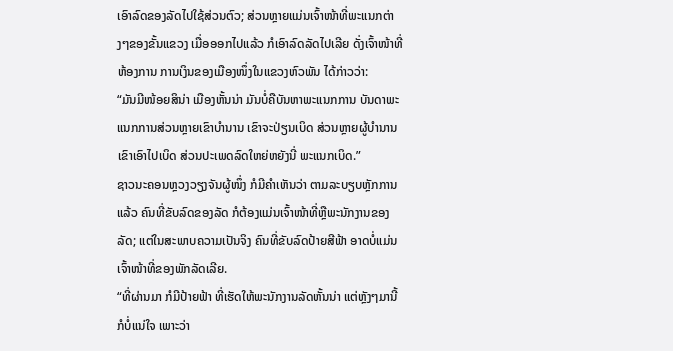ເອົາລົດຂອງລັດໄປໃຊ້ສ່ວນຕົວ; ສ່ວນຫຼາຍແມ່ນເຈົ້າໜ້າທີ່ພະແນກຕ່າງໆຂອງຂັ້ນແຂວງ ເມື່ອອອກໄປແລ້ວ ກໍເອົາລົດລັດໄປເລີຍ ດັ່ງເຈົ້າໜ້າທີ່ຫ້ອງການ ການເງິນຂອງເມືອງໜຶ່ງໃນແຂວງຫົວພັນ ໄດ້ກ່າວວ່າ:
“ມັນມີໜ້ອຍສິນ່າ ເມືອງຫັ້ນນ່າ ມັນບໍ່ຄືບັນຫາພະແນກການ ບັນດາພະແນກການສ່ວນຫຼາຍເຂົາບຳນານ ເຂົາຈະປ່ຽນເບິດ ສ່ວນຫຼາຍຜູ້ບຳນານເຂົາເອົາໄປເບິດ ສ່ວນປະເພດລົດໃຫຍ່ຫຍັງນີ່ ພະແນກເບິດ.”
ຊາວນະຄອນຫຼວງວຽງຈັນຜູ້ໜຶ່ງ ກໍມີຄຳເຫັນວ່າ ຕາມລະບຽບຫຼັກການແລ້ວ ຄົນທີ່ຂັບລົດຂອງລັດ ກໍຕ້ອງແມ່ນເຈົ້າໜ້າທີ່ຫຼືພະນັກງານຂອງລັດ; ແຕ່ໃນສະພາບຄວາມເປັນຈິງ ຄົນທີ່ຂັບລົດປ້າຍສີຟ້າ ອາດບໍ່ແມ່ນເຈົ້າໜ້າທີ່ຂອງພັກລັດເລີຍ.
“ທີ່ຜ່ານມາ ກໍມີປ້າຍຟ້າ ທີ່ເຮັດໃຫ້ພະນັກງານລັດຫັ້ນນ່າ ແຕ່ຫຼັງໆມານີ້ ກໍບໍ່ແນ່ໃຈ ເພາະວ່າ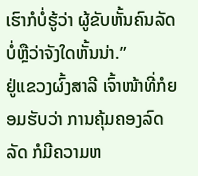ເຮົາກໍບໍ່ຮູ້ວ່າ ຜູ້ຂັບຫັ້ນຄົນລັດບໍ່ຫຼືວ່າຈັງໃດຫັ້ນນ່າ.”
ຢູ່ແຂວງຜົ້ງສາລີ ເຈົ້າໜ້າທີ່ກໍຍອມຮັບວ່າ ການຄຸ້ມຄອງລົດລັດ ກໍມີຄວາມຫ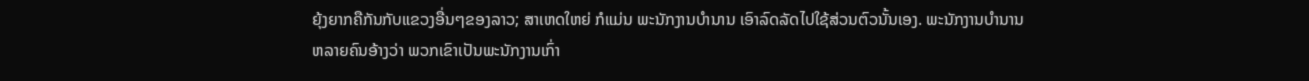ຍຸ້ງຍາກຄືກັນກັບແຂວງອື່ນໆຂອງລາວ; ສາເຫດໃຫຍ່ ກໍແມ່ນ ພະນັກງານບໍານານ ເອົາລົດລັດໄປໃຊ້ສ່ວນຕົວນັ້ນເອງ. ພະນັກງານບໍານານຫລາຍຄົນອ້າງວ່າ ພວກເຂົາເປັນພະນັກງານເກົ່າ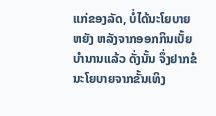ແກ່ຂອງລັດ, ບໍ່ໄດ້ນະໂຍບາຍຫຍັງ ຫລັງຈາກອອກກິນເບັ້ຍບໍານານແລ້ວ ດັ່ງນັ້ນ ຈຶ່ງຢາກຂໍນະໂຍບາຍຈາກຂັ້ນເທິງ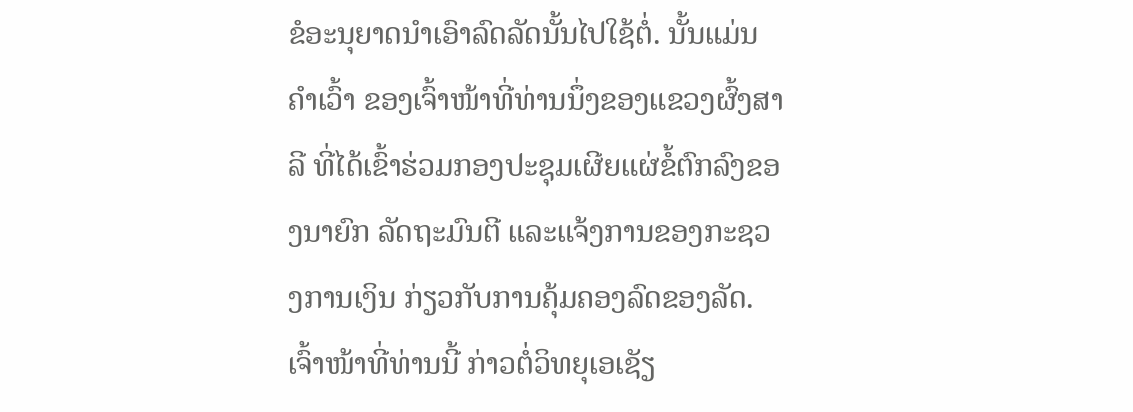ຂໍອະນຸຍາດນຳເອົາລົດລັດນັ້ນໄປໃຊ້ຕໍ່. ນັ້ນແມ່ນຄໍາເວົ້າ ຂອງເຈົ້າໜ້າທີ່ທ່ານນຶ່ງຂອງແຂວງຜົ້ງສາລີ ທີ່ໄດ້ເຂົ້າຮ່ວມກອງປະຊຸມເຜີຍແຜ່ຂໍ້ຕົກລົງຂອງນາຍົກ ລັດຖະມົນຕີ ແລະແຈ້ງການຂອງກະຊວງການເງິນ ກ່ຽວກັບການຄຸ້ມຄອງລົດຂອງລັດ.
ເຈົ້າໜ້າທີ່ທ່ານນີ້ ກ່າວຕໍ່ວິທຍຸເອເຊັຽ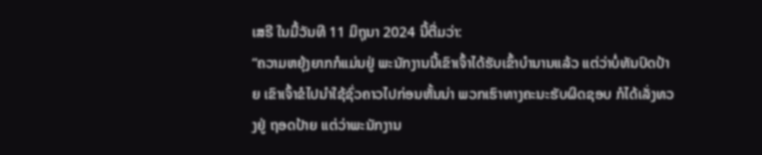ເສຣີ ໃນມື້ວັນທີ 11 ມິຖຸນາ 2024 ນີ້ຕື່ມວ່າ:
“ຄວາມຫຍຸ້ງຍາກກໍແມ່ນຢູ່ ພະນັກງານນີ້ເຂົາເຈົ້າໄດ້ຮັບເຂົ້າບໍານານແລ້ວ ແຕ່ວ່າບໍ່ທັນປົດປ້າຍ ເຂົາເຈົ້າຂໍໄປນໍາໃຊ້ຊົ່ວຄາວໄປກ່ອນຫັ້ນນ່າ ພວກເຮົາທາງຄະນະຮັບຜິດຊອບ ກໍໄດ້ເລັ່ງທວງຢູ່ ຖອດປ້າຍ ແຕ່ວ່າພະນັກງານ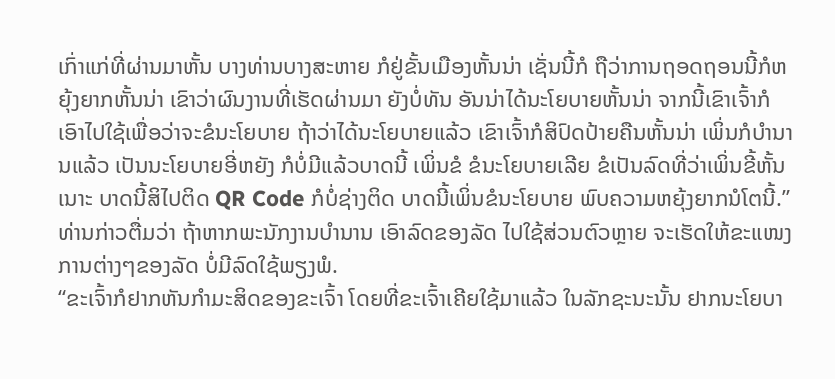ເກົ່າແກ່ທີ່ຜ່ານມາຫັ້ນ ບາງທ່ານບາງສະຫາຍ ກໍຢູ່ຂັ້ນເມືອງຫັ້ນນ່າ ເຊັ່ນນີ້ກໍ ຖືວ່າການຖອດຖອນນີ້ກໍຫຍຸ້ງຍາກຫັ້ນນ່າ ເຂົາວ່າຜົນງານທີ່ເຮັດຜ່ານມາ ຍັງບໍ່ທັນ ອັນນ່າໄດ້ນະໂຍບາຍຫັ້ນນ່າ ຈາກນີ້ເຂົາເຈົ້າກໍເອົາໄປໃຊ້ເພື່ອວ່າຈະຂໍນະໂຍບາຍ ຖ້າວ່າໄດ້ນະໂຍບາຍແລ້ວ ເຂົາເຈົ້າກໍສິປົດປ້າຍຄືນຫັ້ນນ່າ ເພິ່ນກໍບໍານານແລ້ວ ເປັນນະໂຍບາຍອີ່ຫຍັງ ກໍບໍ່ມີແລ້ວບາດນີ້ ເພິ່ນຂໍ ຂໍນະໂຍບາຍເລີຍ ຂໍເປັນລົດທີ່ວ່າເພິ່ນຂີ້ຫັ້ນເນາະ ບາດນີ້ສິໄປຕິດ QR Code ກໍບໍ່ຊ່າງຕິດ ບາດນີ້ເພິ່ນຂໍນະໂຍບາຍ ພົບຄວາມຫຍຸ້ງຍາກນໍໂຕນີ້.”
ທ່ານກ່າວຕື່ມວ່າ ຖ້າຫາກພະນັກງານບໍານານ ເອົາລົດຂອງລັດ ໄປໃຊ້ສ່ວນຕົວຫຼາຍ ຈະເຮັດໃຫ້ຂະແໜງການຕ່າງໆຂອງລັດ ບໍ່ມີລົດໃຊ້ພຽງພໍ.
“ຂະເຈົ້າກໍຢາກຫັນກຳມະສິດຂອງຂະເຈົ້າ ໂດຍທີ່ຂະເຈົ້າເຄີຍໃຊ້ມາແລ້ວ ໃນລັກຊະນະນັ້ນ ຢາກນະໂຍບາ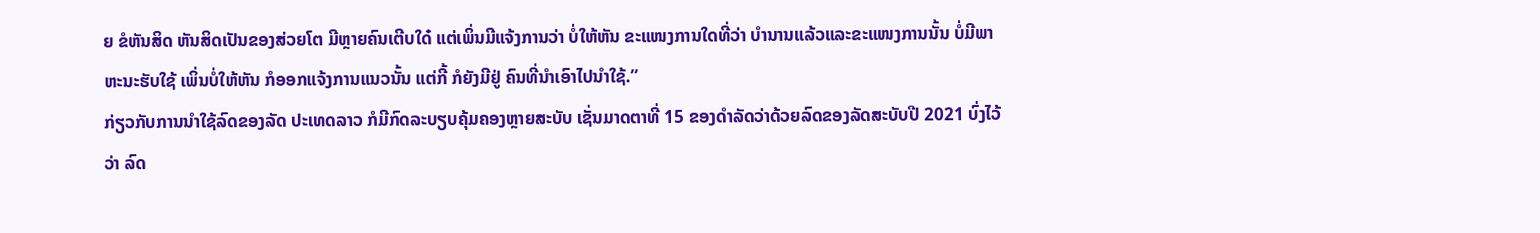ຍ ຂໍຫັນສິດ ຫັນສິດເປັນຂອງສ່ວຍໂຕ ມີຫຼາຍຄົນເຕີບໃດ໋ ແຕ່ເພິ່ນມີແຈ້ງການວ່າ ບໍ່ໃຫ້ຫັນ ຂະແໜງການໃດທີ່ວ່າ ບຳນານແລ້ວແລະຂະແໜງການນັ້ນ ບໍ່ມີພາຫະນະຮັບໃຊ້ ເພິ່ນບໍ່ໃຫ້ຫັນ ກໍອອກແຈ້ງການແນວນັ້ນ ແຕ່ກີ້ ກໍຍັງມີຢູ່ ຄົນທີ່ນຳເອົາໄປນຳໃຊ້.”
ກ່ຽວກັບການນຳໃຊ້ລົດຂອງລັດ ປະເທດລາວ ກໍມີກົດລະບຽບຄຸ້ມຄອງຫຼາຍສະບັບ ເຊັ່ນມາດຕາທີ່ 15 ຂອງດຳລັດວ່າດ້ວຍລົດຂອງລັດສະບັບປີ 2021 ບົ່ງໄວ້ວ່າ ລົດ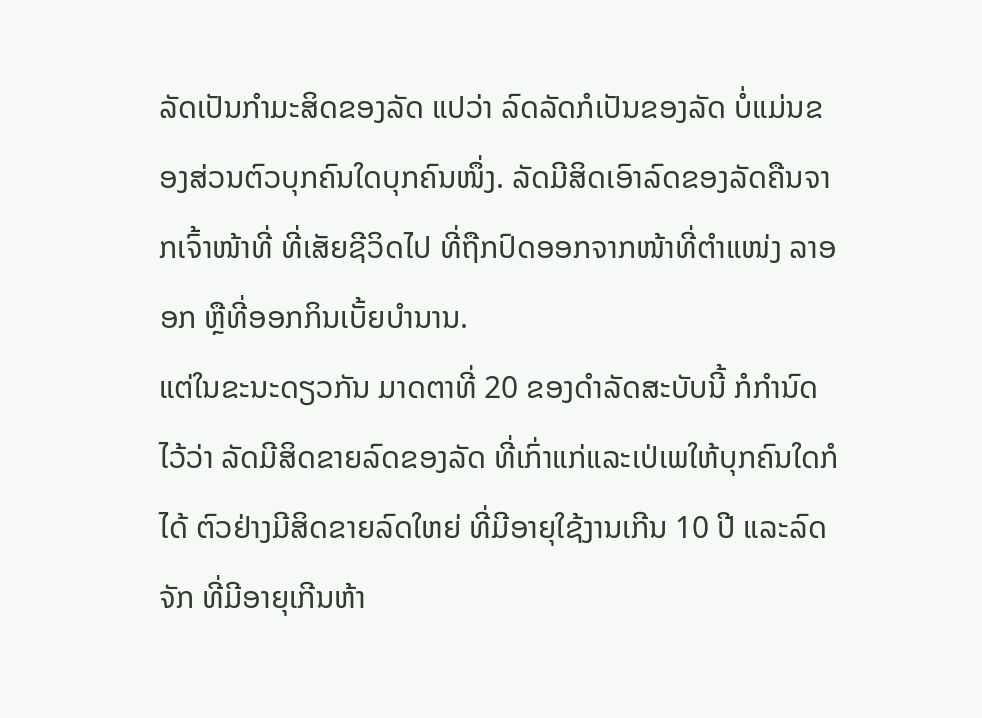ລັດເປັນກຳມະສິດຂອງລັດ ແປວ່າ ລົດລັດກໍເປັນຂອງລັດ ບໍ່ແມ່ນຂອງສ່ວນຕົວບຸກຄົນໃດບຸກຄົນໜຶ່ງ. ລັດມີສິດເອົາລົດຂອງລັດຄືນຈາກເຈົ້າໜ້າທີ່ ທີ່ເສັຍຊີວິດໄປ ທີ່ຖືກປົດອອກຈາກໜ້າທີ່ຕຳແໜ່ງ ລາອອກ ຫຼືທີ່ອອກກິນເບັ້ຍບຳນານ.
ແຕ່ໃນຂະນະດຽວກັນ ມາດຕາທີ່ 20 ຂອງດຳລັດສະບັບນີ້ ກໍກຳນົດໄວ້ວ່າ ລັດມີສິດຂາຍລົດຂອງລັດ ທີ່ເກົ່າແກ່ແລະເປ່ເພໃຫ້ບຸກຄົນໃດກໍໄດ້ ຕົວຢ່າງມີສິດຂາຍລົດໃຫຍ່ ທີ່ມີອາຍຸໃຊ້ງານເກີນ 10 ປີ ແລະລົດຈັກ ທີ່ມີອາຍຸເກີນຫ້າ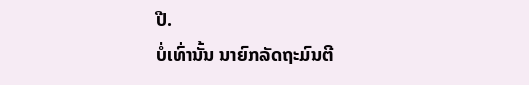ປີ.
ບໍ່ເທົ່ານັ້ນ ນາຍົກລັດຖະມົນຕີ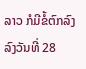ລາວ ກໍມີຂໍ້ຕົກລົງ ລົງວັນທີ່ 28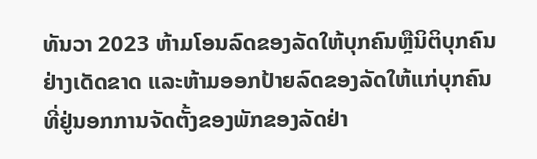ທັນວາ 2023 ຫ້າມໂອນລົດຂອງລັດໃຫ້ບຸກຄົນຫຼືນິຕິບຸກຄົນຢ່າງເດັດຂາດ ແລະຫ້າມອອກປ້າຍລົດຂອງລັດໃຫ້ແກ່ບຸກຄົນ ທີ່ຢູ່ນອກການຈັດຕັ້ງຂອງພັກຂອງລັດຢ່າ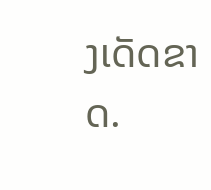ງເດັດຂາດ.